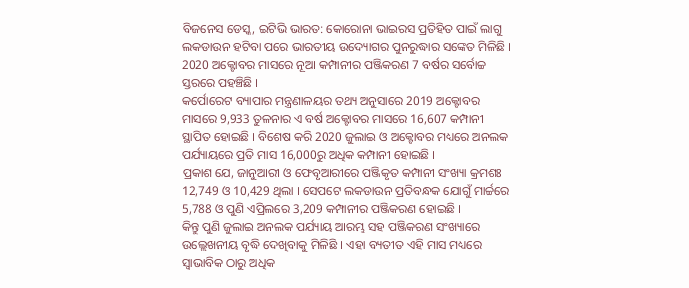ବିଜନେସ ଡେସ୍କ, ଇଟିଭି ଭାରତ: କୋରୋନା ଭାଇରସ ପ୍ରତିହିତ ପାଇଁ ଲାଗୁ ଲକଡାଉନ ହଟିବା ପରେ ଭାରତୀୟ ଉଦ୍ୟୋଗର ପୁନରୁଦ୍ଧାର ସଙ୍କେତ ମିଳିଛି । 2020 ଅକ୍ଟୋବର ମାସରେ ନୂଆ କମ୍ପାନୀର ପଞ୍ଜିକରଣ 7 ବର୍ଷର ସର୍ବୋଚ୍ଚ ସ୍ତରରେ ପହଞ୍ଚିଛି ।
କର୍ପୋରେଟ ବ୍ୟାପାର ମନ୍ତ୍ରଣାଳୟର ତଥ୍ୟ ଅନୁସାରେ 2019 ଅକ୍ଟୋବର ମାସରେ 9,933 ତୁଳନାର ଏ ବର୍ଷ ଅକ୍ଟୋବର ମାସରେ 16,607 କମ୍ପାନୀ ସ୍ଥାପିତ ହୋଇଛି । ବିଶେଷ କରି 2020 ଜୁଲାଇ ଓ ଅକ୍ଟୋବର ମଧ୍ୟରେ ଅନଲକ ପର୍ଯ୍ୟାୟରେ ପ୍ରତି ମାସ 16,000ରୁ ଅଧିକ କମ୍ପାନୀ ହୋଇଛି ।
ପ୍ରକାଶ ଯେ, ଜାନୁଆରୀ ଓ ଫେବୃଆରୀରେ ପଞ୍ଜିକୃତ କମ୍ପାନୀ ସଂଖ୍ୟା କ୍ରମଶଃ 12,749 ଓ 10,429 ଥିଲା । ସେପଟେ ଲକଡାଉନ ପ୍ରତିବନ୍ଧକ ଯୋଗୁଁ ମାର୍ଚ୍ଚରେ 5,788 ଓ ପୁଣି ଏପ୍ରିଲରେ 3,209 କମ୍ପାନୀର ପଞ୍ଜିକରଣ ହୋଇଛି ।
କିନ୍ତୁ ପୁଣି ଜୁଲାଇ ଅନଲକ ପର୍ଯ୍ୟାୟ ଆରମ୍ଭ ସହ ପଞ୍ଜିକରଣ ସଂଖ୍ୟାରେ ଉଲ୍ଲେଖନୀୟ ବୃଦ୍ଧି ଦେଖିବାକୁ ମିଳିଛି । ଏହା ବ୍ୟତୀତ ଏହି ମାସ ମଧ୍ୟରେ ସ୍ବାଭାବିକ ଠାରୁ ଅଧିକ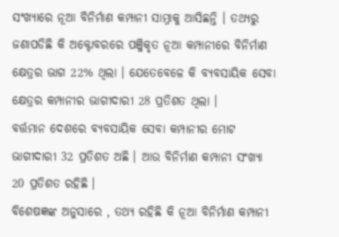ସଂଖ୍ୟାରେ ନୂଆ ବିନିର୍ମାଣ କମ୍ପାନୀ ସାମ୍ନାକୁ ଆସିଛନ୍ତି । ତଥ୍ୟରୁ ଜଣାପଡିଛି କି ଅକ୍ଟୋବରରେ ପଞ୍ଜିକୃତ ନୂଆ କମ୍ପାନୀରେ ବିନିର୍ମାଣ କ୍ଷେତ୍ରର ଭାଗ 22% ଥିଲା । ଯେତେବେଳେ କି ବ୍ୟବସାୟିକ ସେବା କ୍ଷେତ୍ରର କମ୍ପାନୀର ଭାଗୀଦାରୀ 28 ପ୍ରତିଶତ ଥିଲା ।
ବର୍ତ୍ତମାନ ଦେଶରେ ବ୍ୟବସାୟିକ ସେବା କମ୍ପାନୀର ମୋଟ ଭାଗୀଦାରୀ 32 ପ୍ରତିଶତ ଅଛି । ଆଉ ବିନିର୍ମାଣ କମ୍ପାନୀ ସଂଖ୍ୟା 20 ପ୍ରତିଶତ ରହିଛି ।
ବିଶେଷଜ୍ଞଙ୍କ ଅନୁସାରେ , ତଥ୍ୟ ରହିଛି କି ନୂଆ ବିନିର୍ମାଣ କମ୍ପାନୀ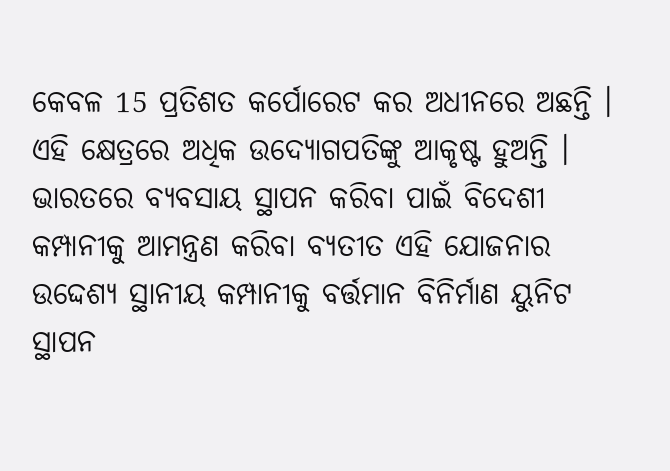କେବଳ 15 ପ୍ରତିଶତ କର୍ପୋରେଟ କର ଅଧୀନରେ ଅଛନ୍ତି । ଏହି କ୍ଷେତ୍ରରେ ଅଧିକ ଉଦ୍ୟୋଗପତିଙ୍କୁ ଆକୃଷ୍ଟ ହୁଅନ୍ତି ।
ଭାରତରେ ବ୍ୟବସାୟ ସ୍ଥାପନ କରିବା ପାଇଁ ବିଦେଶୀ କମ୍ପାନୀକୁ ଆମନ୍ତ୍ରଣ କରିବା ବ୍ୟତୀତ ଏହି ଯୋଜନାର ଉଦ୍ଦେଶ୍ୟ ସ୍ଥାନୀୟ କମ୍ପାନୀକୁ ବର୍ତ୍ତମାନ ବିନିର୍ମାଣ ୟୁନିଟ ସ୍ଥାପନ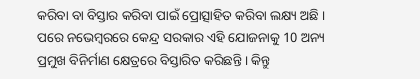କରିବା ବା ବିସ୍ତାର କରିବା ପାଇଁ ପ୍ରୋତ୍ସାହିତ କରିବା ଲକ୍ଷ୍ୟ ଅଛି । ପରେ ନଭେମ୍ବରରେ କେନ୍ଦ୍ର ସରକାର ଏହି ଯୋଜନାକୁ 10 ଅନ୍ୟ ପ୍ରମୁଖ ବିନିର୍ମାଣ କ୍ଷେତ୍ରରେ ବିସ୍ତାରିତ କରିଛନ୍ତି । କିନ୍ତୁ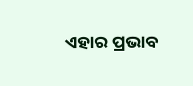ଏହାର ପ୍ରଭାବ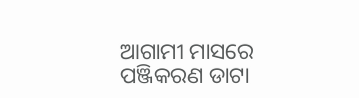ଆଗାମୀ ମାସରେ ପଞ୍ଜିକରଣ ଡାଟା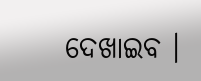ଦେଖାଇବ ।